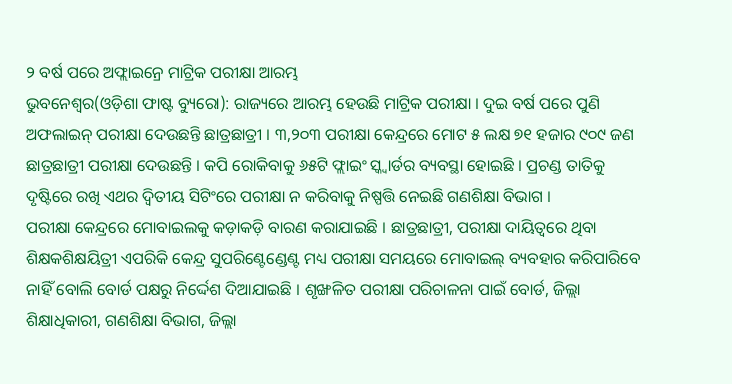୨ ବର୍ଷ ପରେ ଅଫ୍ଲାଇନ୍ରେ ମାଟ୍ରିକ ପରୀକ୍ଷା ଆରମ୍ଭ
ଭୁବନେଶ୍ୱର(ଓଡ଼ିଶା ଫାଷ୍ଟ ବ୍ୟୁରୋ): ରାଜ୍ୟରେ ଆରମ୍ଭ ହେଉଛି ମାଟ୍ରିକ ପରୀକ୍ଷା । ଦୁଇ ବର୍ଷ ପରେ ପୁଣି ଅଫଲାଇନ୍ ପରୀକ୍ଷା ଦେଉଛନ୍ତି ଛାତ୍ରଛାତ୍ରୀ । ୩,୨୦୩ ପରୀକ୍ଷା କେନ୍ଦ୍ରରେ ମୋଟ ୫ ଲକ୍ଷ ୭୧ ହଜାର ୯୦୯ ଜଣ ଛାତ୍ରଛାତ୍ରୀ ପରୀକ୍ଷା ଦେଉଛନ୍ତି । କପି ରୋକିବାକୁ ୬୫ଟି ଫ୍ଲାଇଂ ସ୍କ୍ୱାର୍ଡର ବ୍ୟବସ୍ଥା ହୋଇଛି । ପ୍ରଚଣ୍ଡ ତାତିକୁ ଦୃଷ୍ଟିରେ ରଖି ଏଥର ଦ୍ୱିତୀୟ ସିଟିଂରେ ପରୀକ୍ଷା ନ କରିବାକୁ ନିଷ୍ପତ୍ତି ନେଇଛି ଗଣଶିକ୍ଷା ବିଭାଗ ।
ପରୀକ୍ଷା କେନ୍ଦ୍ରରେ ମୋବାଇଲକୁ କଡ଼ାକଡ଼ି ବାରଣ କରାଯାଇଛି । ଛାତ୍ରଛାତ୍ରୀ, ପରୀକ୍ଷା ଦାୟିତ୍ୱରେ ଥିବା ଶିକ୍ଷକଶିକ୍ଷୟିତ୍ରୀ ଏପରିକି କେନ୍ଦ୍ର ସୁପରିଣ୍ଟେଣ୍ଡେଣ୍ଟ ମଧ୍ୟ ପରୀକ୍ଷା ସମୟରେ ମୋବାଇଲ୍ ବ୍ୟବହାର କରିପାରିବେ ନାହିଁ ବୋଲି ବୋର୍ଡ ପକ୍ଷରୁ ନିର୍ଦ୍ଦେଶ ଦିଆଯାଇଛି । ଶୃଙ୍ଖଳିତ ପରୀକ୍ଷା ପରିଚାଳନା ପାଇଁ ବୋର୍ଡ, ଜିଲ୍ଲା ଶିକ୍ଷାଧିକାରୀ, ଗଣଶିକ୍ଷା ବିଭାଗ, ଜିଲ୍ଲା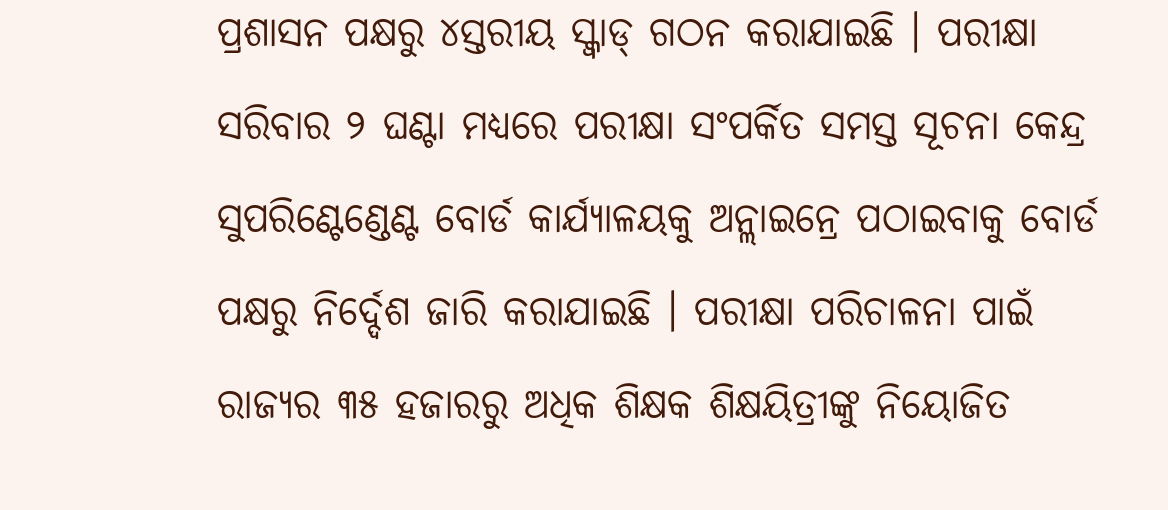ପ୍ରଶାସନ ପକ୍ଷରୁ ୪ସ୍ତରୀୟ ସ୍କ୍ୱାଡ୍ ଗଠନ କରାଯାଇଛି । ପରୀକ୍ଷା ସରିବାର ୨ ଘଣ୍ଟା ମଧ୍ୟରେ ପରୀକ୍ଷା ସଂପର୍କିତ ସମସ୍ତ ସୂଚନା କେନ୍ଦ୍ର ସୁପରିଣ୍ଟେଣ୍ଡେଣ୍ଟ ବୋର୍ଡ କାର୍ଯ୍ୟାଳୟକୁ ଅନ୍ଲାଇନ୍ରେ ପଠାଇବାକୁ ବୋର୍ଡ ପକ୍ଷରୁ ନିର୍ଦ୍ଦେଶ ଜାରି କରାଯାଇଛି । ପରୀକ୍ଷା ପରିଚାଳନା ପାଇଁ ରାଜ୍ୟର ୩୫ ହଜାରରୁ ଅଧିକ ଶିକ୍ଷକ ଶିକ୍ଷୟିତ୍ରୀଙ୍କୁ ନିୟୋଜିତ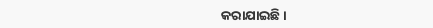କରାଯାଇଛି ।